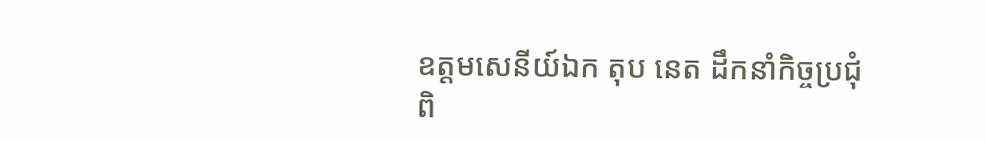ឧត្តមសេនីយ៍ឯក តុប នេត ដឹកនាំកិច្ចប្រជុំពិ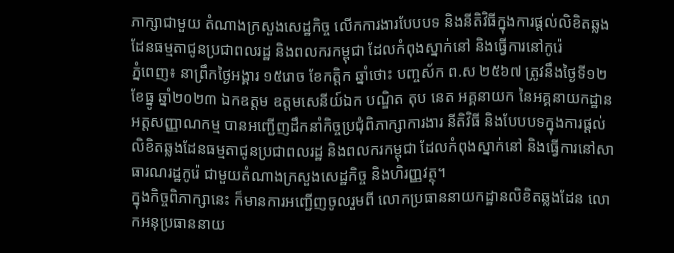ភាក្សាជាមួយ តំណាងក្រសួងសេដ្ឋកិច្ច លើកការងារបែបបទ និងនីតិវិធីក្នុងការផ្ដល់លិខិតឆ្លងដែនធម្មតាជូនប្រជាពលរដ្ឋ និងពលករកម្ពុជា ដែលកំពុងស្នាក់នៅ និងធ្វើការនៅកូរ៉េ
ភ្នំពេញ៖ នាព្រឹកថ្ងៃអង្គារ ១៥រោច ខែកត្តិក ឆ្នាំថោះ បញ្ចស័ក ព.ស ២៥៦៧ ត្រូវនឹងថ្ងៃទី១២ ខែធ្នូ ឆ្នាំ២០២៣ ឯកឧត្តម ឧត្តមសេនីយ៍ឯក បណ្ឌិត តុប នេត អគ្គនាយក នៃអគ្គនាយកដ្ឋានអត្តសញ្ញាណកម្ម បានអញ្ជើញដឹកនាំកិច្ចប្រជុំពិភាក្សាការងារ នីតិវិធី និងបែបបទក្នុងការផ្ដល់លិខិតឆ្លងដែនធម្មតាជូនប្រជាពលរដ្ឋ និងពលករកម្ពុជា ដែលកំពុងស្នាក់នៅ និងធ្វើការនៅសាធារណរដ្ឋកូរ៉េ ជាមួយតំណាងក្រសួងសេដ្ឋកិច្ច និងហិរញ្ញវត្ថុ។
ក្នុងកិច្ចពិភាក្សានេះ ក៏មានការអញ្ជើញចូលរួមពី លោកប្រធាននាយកដ្ឋានលិខិតឆ្លងដែន លោកអនុប្រធាននាយ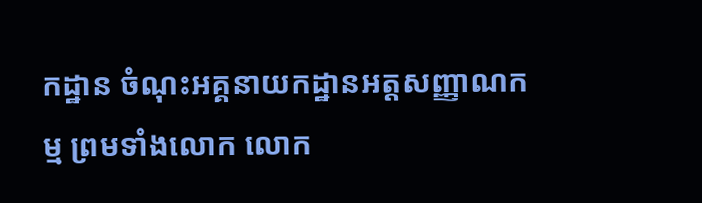កដ្ឋាន ចំណុះអគ្គនាយកដ្ឋានអត្តសញ្ញាណកម្ម ព្រមទាំងលោក លោក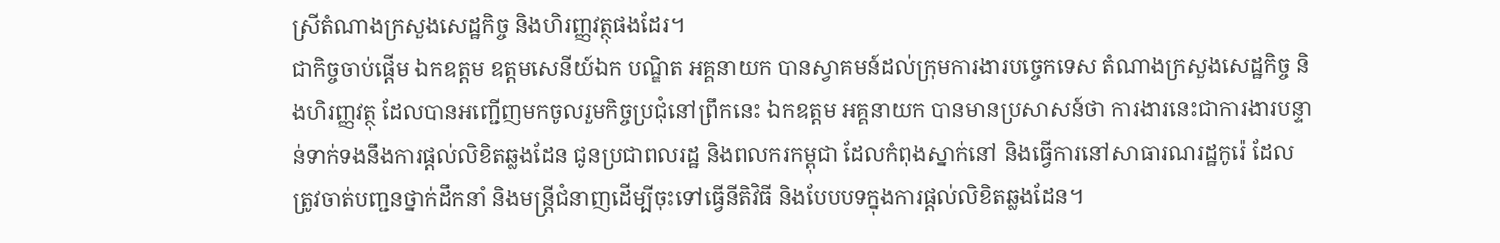ស្រីតំណាងក្រសួងសេដ្ឋកិច្ច និងហិរញ្ញវត្ថុផងដែរ។
ជាកិច្ចចាប់ផ្ដើម ឯកឧត្តម ឧត្តមសេនីយ៍ឯក បណ្ឌិត អគ្គនាយក បានស្វាគមន៍ដល់ក្រុមការងារបច្ចេកទេស តំណាងក្រសួងសេដ្ឋកិច្ច និងហិរញ្ញវត្ថុ ដែលបានអញ្ជើញមកចូលរួមកិច្ចប្រជុំនៅព្រឹកនេះ ឯកឧត្តម អគ្គនាយក បានមានប្រសាសន៍ថា ការងារនេះជាការងារបន្ទាន់ទាក់ទងនឹងការផ្ដល់លិខិតឆ្លងដែន ជូនប្រជាពលរដ្ឋ និងពលករកម្ពុជា ដែលកំពុងស្នាក់នៅ និងធ្វើការនៅសាធារណរដ្ឋកូរ៉េ ដែលត្រូវចាត់បញ្ជនថ្នាក់ដឹកនាំ និងមន្រ្តីជំនាញដើម្បីចុះទៅធ្វើនីតិវិធី និងបែបបទក្នុងការផ្ដល់លិខិតឆ្លងដែន។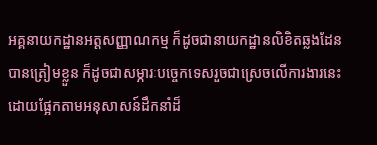អគ្គនាយកដ្ឋានអត្តសញ្ញាណកម្ម ក៏ដូចជានាយកដ្ឋានលិខិតឆ្លងដែន បានត្រៀមខ្លួន ក៏ដូចជាសម្ភារៈបច្ចេកទេសរួចជាស្រេចលើការងារនេះ ដោយផ្អែកតាមអនុសាសន៍ដឹកនាំដ៏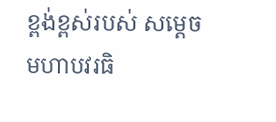ខ្ពង់ខ្ពស់របស់ សម្តេចមហាបវរធិ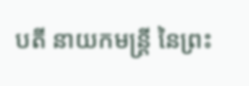បតី នាយកមន្រ្តី នៃព្រះ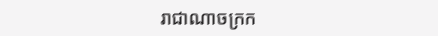រាជាណាចក្រក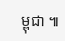ម្ពុជា ៕